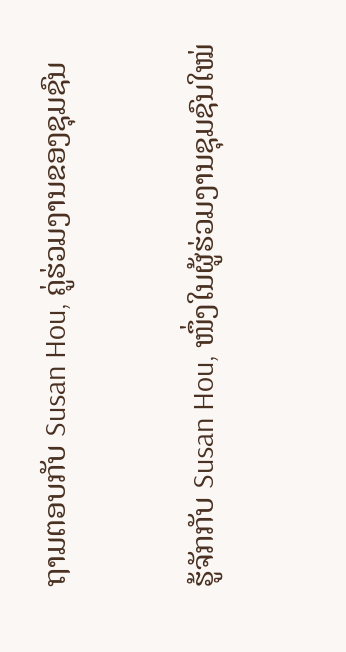ຖາມຕອບກັບ Susan Hou, ຄູ່ຮ່ວມງານຂອງຊຸມຊົນ

ຮູ້ຈັກກັບ Susan Hou, ໜຶ່ງໃນຜູ້ຮ່ວມງານຊຸມຊົນໃໝ່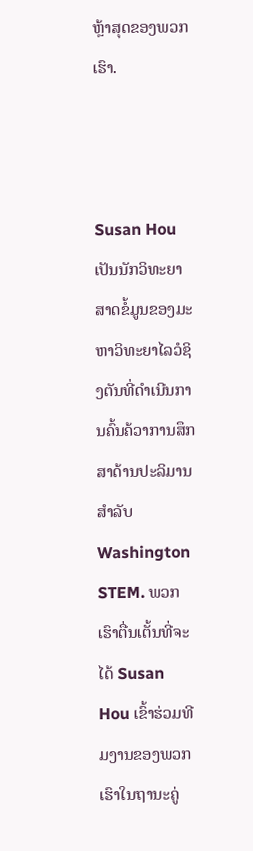ຫຼ້າສຸດຂອງພວກເຮົາ.



Susan Hou ເປັນນັກວິທະຍາສາດຂໍ້ມູນຂອງມະຫາວິທະຍາໄລວໍຊິງຕັນທີ່ດໍາເນີນການຄົ້ນຄ້ວາການສຶກສາດ້ານປະລິມານສໍາລັບ Washington STEM. ພວກເຮົາຕື່ນເຕັ້ນທີ່ຈະໄດ້ Susan Hou ເຂົ້າຮ່ວມທີມງານຂອງພວກເຮົາໃນຖານະຄູ່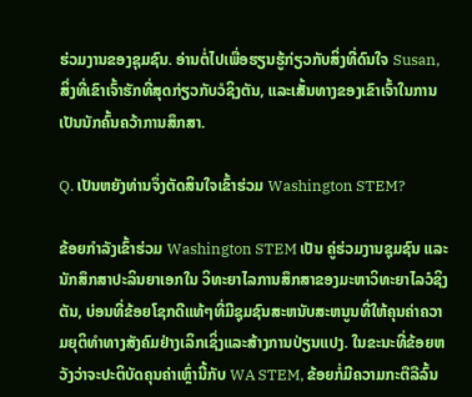ຮ່ວມງານຂອງຊຸມຊົນ. ອ່ານຕໍ່ໄປເພື່ອຮຽນຮູ້ກ່ຽວກັບສິ່ງທີ່ດົນໃຈ Susan, ສິ່ງທີ່ເຂົາເຈົ້າຮັກທີ່ສຸດກ່ຽວກັບວໍຊິງຕັນ, ແລະເສັ້ນທາງຂອງເຂົາເຈົ້າໃນການເປັນນັກຄົ້ນຄວ້າການສຶກສາ.

Q. ເປັນຫຍັງທ່ານຈຶ່ງຕັດສິນໃຈເຂົ້າຮ່ວມ Washington STEM?

ຂ້ອຍກໍາລັງເຂົ້າຮ່ວມ Washington STEM ເປັນ ຄູ່ຮ່ວມງານຊຸມຊົນ ແລະນັກສຶກສາປະລິນຍາເອກໃນ ວິທະຍາໄລການສຶກສາຂອງມະຫາວິທະຍາໄລວໍຊິງຕັນ, ບ່ອນທີ່ຂ້ອຍໂຊກດີແທ້ໆທີ່ມີຊຸມຊົນສະຫນັບສະຫນູນທີ່ໃຫ້ຄຸນຄ່າຄວາມຍຸຕິທໍາທາງສັງຄົມຢ່າງເລິກເຊິ່ງແລະສ້າງການປ່ຽນແປງ. ໃນຂະນະທີ່ຂ້ອຍຫວັງວ່າຈະປະຕິບັດຄຸນຄ່າເຫຼົ່ານີ້ກັບ WA STEM, ຂ້ອຍກໍ່ມີຄວາມກະຕືລືລົ້ນ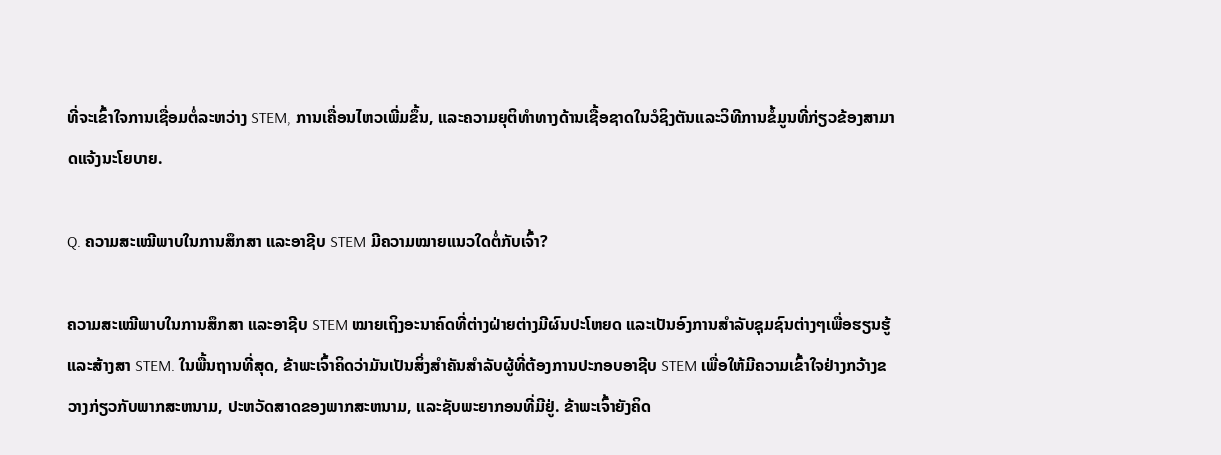ທີ່ຈະເຂົ້າໃຈການເຊື່ອມຕໍ່ລະຫວ່າງ STEM, ການເຄື່ອນໄຫວເພີ່ມຂຶ້ນ, ແລະຄວາມຍຸຕິທໍາທາງດ້ານເຊື້ອຊາດໃນວໍຊິງຕັນແລະວິທີການຂໍ້ມູນທີ່ກ່ຽວຂ້ອງສາມາດແຈ້ງນະໂຍບາຍ.

Q. ຄວາມສະເໝີພາບໃນການສຶກສາ ແລະອາຊີບ STEM ມີຄວາມໝາຍແນວໃດຕໍ່ກັບເຈົ້າ?

ຄວາມສະເໝີພາບໃນການສຶກສາ ແລະອາຊີບ STEM ໝາຍເຖິງອະນາຄົດທີ່ຕ່າງຝ່າຍຕ່າງມີຜົນປະໂຫຍດ ແລະເປັນອົງການສຳລັບຊຸມຊົນຕ່າງໆເພື່ອຮຽນຮູ້ ແລະສ້າງສາ STEM. ໃນພື້ນຖານທີ່ສຸດ, ຂ້າພະເຈົ້າຄິດວ່າມັນເປັນສິ່ງສໍາຄັນສໍາລັບຜູ້ທີ່ຕ້ອງການປະກອບອາຊີບ STEM ເພື່ອໃຫ້ມີຄວາມເຂົ້າໃຈຢ່າງກວ້າງຂວາງກ່ຽວກັບພາກສະຫນາມ, ປະຫວັດສາດຂອງພາກສະຫນາມ, ແລະຊັບພະຍາກອນທີ່ມີຢູ່. ຂ້າພະເຈົ້າຍັງຄິດ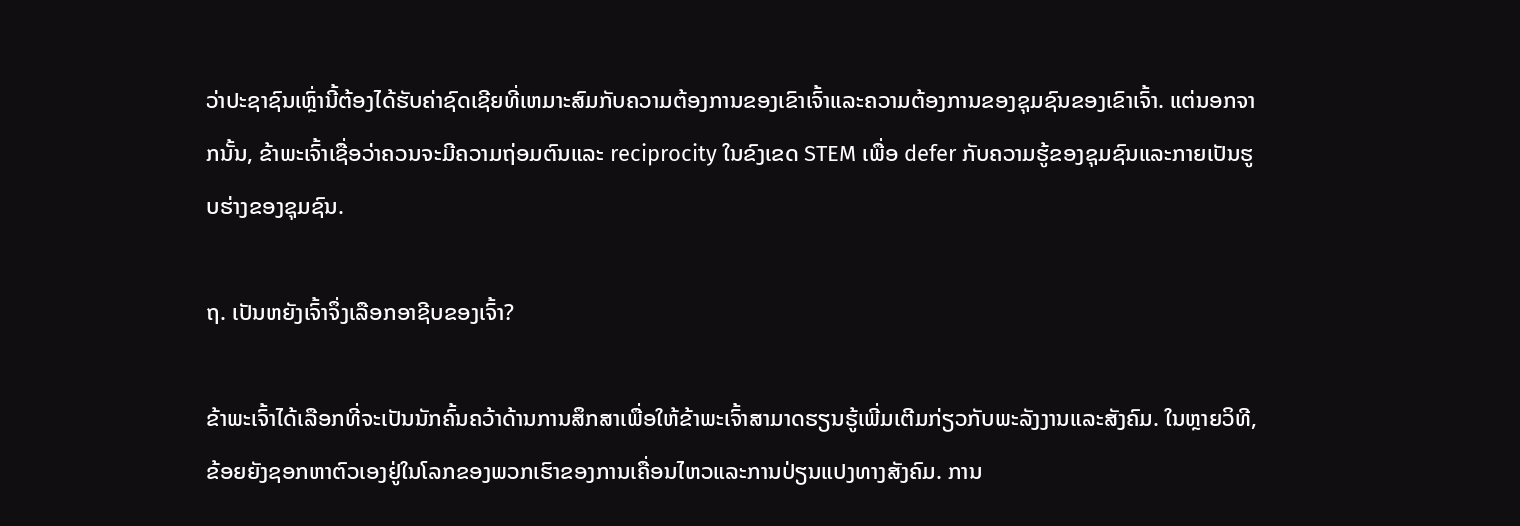ວ່າປະຊາຊົນເຫຼົ່ານີ້ຕ້ອງໄດ້ຮັບຄ່າຊົດເຊີຍທີ່ເຫມາະສົມກັບຄວາມຕ້ອງການຂອງເຂົາເຈົ້າແລະຄວາມຕ້ອງການຂອງຊຸມຊົນຂອງເຂົາເຈົ້າ. ແຕ່ນອກຈາກນັ້ນ, ຂ້າພະເຈົ້າເຊື່ອວ່າຄວນຈະມີຄວາມຖ່ອມຕົນແລະ reciprocity ໃນຂົງເຂດ STEM ເພື່ອ defer ກັບຄວາມຮູ້ຂອງຊຸມຊົນແລະກາຍເປັນຮູບຮ່າງຂອງຊຸມຊົນ.

ຖ. ເປັນຫຍັງເຈົ້າຈຶ່ງເລືອກອາຊີບຂອງເຈົ້າ?

ຂ້າພະເຈົ້າໄດ້ເລືອກທີ່ຈະເປັນນັກຄົ້ນຄວ້າດ້ານການສຶກສາເພື່ອໃຫ້ຂ້າພະເຈົ້າສາມາດຮຽນຮູ້ເພີ່ມເຕີມກ່ຽວກັບພະລັງງານແລະສັງຄົມ. ໃນຫຼາຍວິທີ, ຂ້ອຍຍັງຊອກຫາຕົວເອງຢູ່ໃນໂລກຂອງພວກເຮົາຂອງການເຄື່ອນໄຫວແລະການປ່ຽນແປງທາງສັງຄົມ. ການ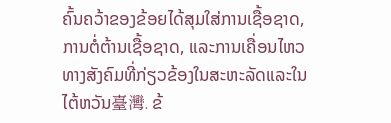ຄົ້ນຄວ້າຂອງຂ້ອຍໄດ້ສຸມໃສ່ການເຊື້ອຊາດ, ການຕໍ່ຕ້ານເຊື້ອຊາດ, ແລະການເຄື່ອນໄຫວທາງສັງຄົມທີ່ກ່ຽວຂ້ອງໃນສະຫະລັດແລະໃນໄຕ້ຫວັນ臺灣. ຂ້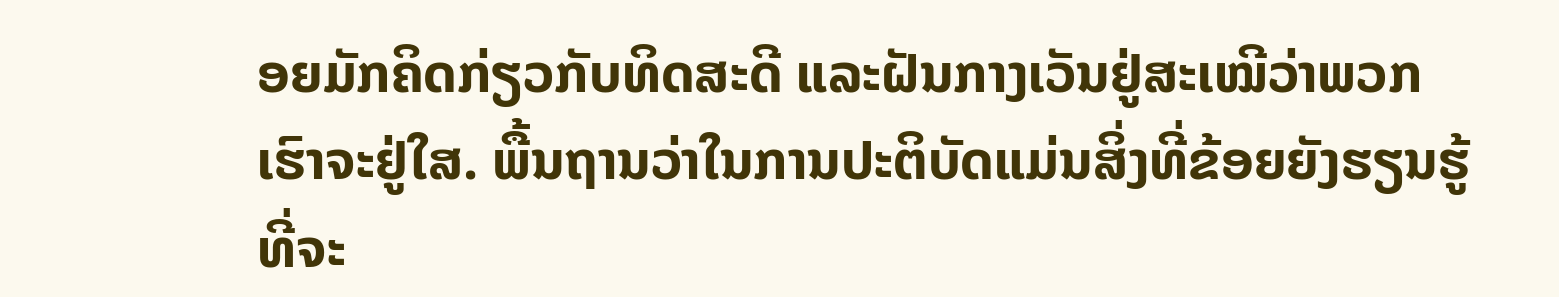ອຍມັກຄິດກ່ຽວກັບທິດສະດີ ແລະຝັນກາງເວັນຢູ່ສະເໝີວ່າພວກເຮົາຈະຢູ່ໃສ. ພື້ນຖານວ່າໃນການປະຕິບັດແມ່ນສິ່ງທີ່ຂ້ອຍຍັງຮຽນຮູ້ທີ່ຈະ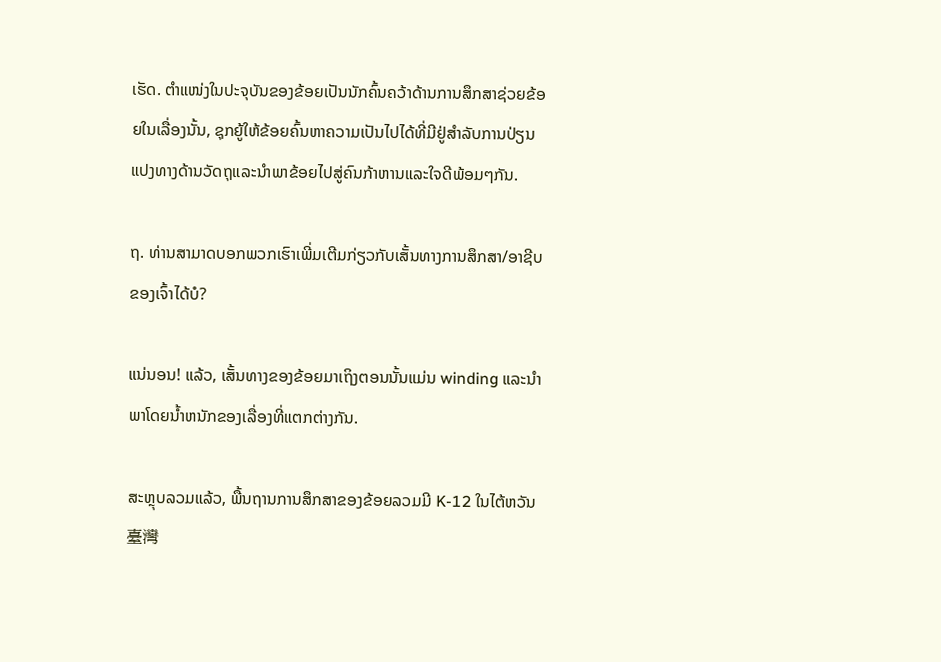ເຮັດ. ຕໍາແໜ່ງໃນປະຈຸບັນຂອງຂ້ອຍເປັນນັກຄົ້ນຄວ້າດ້ານການສຶກສາຊ່ວຍຂ້ອຍໃນເລື່ອງນັ້ນ, ຊຸກຍູ້ໃຫ້ຂ້ອຍຄົ້ນຫາຄວາມເປັນໄປໄດ້ທີ່ມີຢູ່ສໍາລັບການປ່ຽນແປງທາງດ້ານວັດຖຸແລະນໍາພາຂ້ອຍໄປສູ່ຄົນກ້າຫານແລະໃຈດີພ້ອມໆກັນ.

ຖ. ທ່ານສາມາດບອກພວກເຮົາເພີ່ມເຕີມກ່ຽວກັບເສັ້ນທາງການສຶກສາ/ອາຊີບຂອງເຈົ້າໄດ້ບໍ?

ແນ່ນອນ! ແລ້ວ, ເສັ້ນທາງຂອງຂ້ອຍມາເຖິງຕອນນັ້ນແມ່ນ winding ແລະນໍາພາໂດຍນ້ຳຫນັກຂອງເລື່ອງທີ່ແຕກຕ່າງກັນ.

ສະຫຼຸບລວມແລ້ວ, ພື້ນຖານການສຶກສາຂອງຂ້ອຍລວມມີ K-12 ໃນໄຕ້ຫວັນ臺灣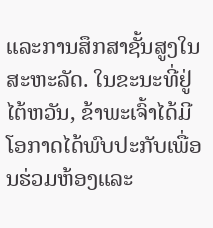ແລະການສຶກສາຊັ້ນສູງໃນສະຫະລັດ. ໃນຂະນະທີ່ຢູ່ໄຕ້ຫວັນ, ຂ້າພະເຈົ້າໄດ້ມີໂອກາດໄດ້ພົບປະກັບເພື່ອນຮ່ວມຫ້ອງແລະ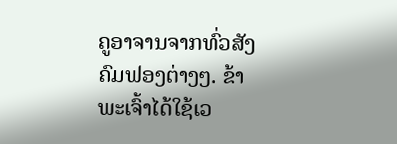ຄູອາຈານຈາກທົ່ວສັງຄົມຟອງຕ່າງໆ. ຂ້າພະເຈົ້າໄດ້ໃຊ້ເວ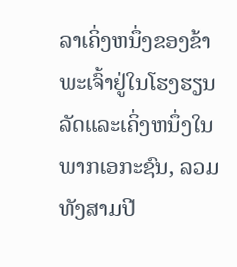ລາເຄິ່ງຫນຶ່ງຂອງຂ້າພະເຈົ້າຢູ່ໃນໂຮງຮຽນລັດແລະເຄິ່ງຫນຶ່ງໃນພາກເອກະຊົນ, ລວມທັງສາມປີ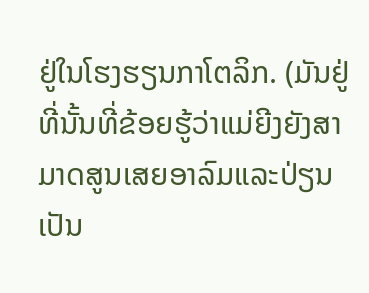ຢູ່ໃນໂຮງຮຽນກາໂຕລິກ. (ມັນຢູ່ທີ່ນັ້ນທີ່ຂ້ອຍຮູ້ວ່າແມ່ຍີງຍັງສາມາດສູນເສຍອາລົມແລະປ່ຽນເປັນ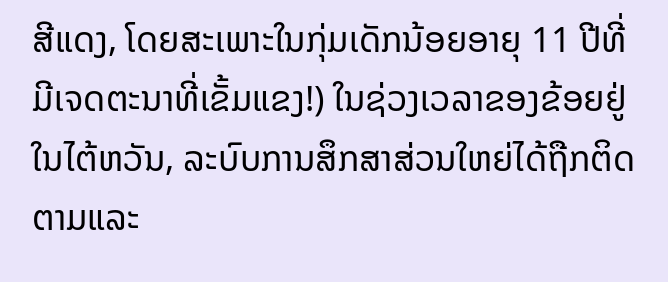ສີແດງ, ໂດຍສະເພາະໃນກຸ່ມເດັກນ້ອຍອາຍຸ 11 ປີທີ່ມີເຈດຕະນາທີ່ເຂັ້ມແຂງ!) ໃນຊ່ວງເວລາຂອງຂ້ອຍຢູ່ໃນໄຕ້ຫວັນ, ລະບົບການສຶກສາສ່ວນໃຫຍ່ໄດ້ຖືກຕິດຕາມແລະ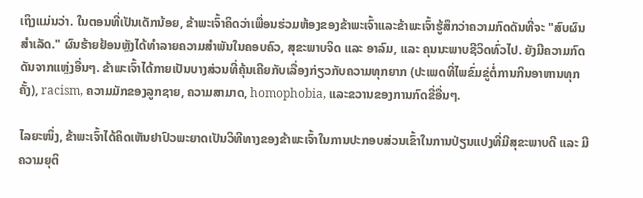ເຖິງແມ່ນວ່າ. ໃນຕອນທີ່ເປັນເດັກນ້ອຍ, ຂ້າພະເຈົ້າຄິດວ່າເພື່ອນຮ່ວມຫ້ອງຂອງຂ້າພະເຈົ້າແລະຂ້າພະເຈົ້າຮູ້ສຶກວ່າຄວາມກົດດັນທີ່ຈະ "ສົບຜົນສໍາເລັດ." ຜົນຮ້າຍຢ້ອນຫຼັງໄດ້ທຳລາຍຄວາມສຳພັນໃນຄອບຄົວ, ສຸຂະພາບຈິດ ແລະ ອາລົມ, ແລະ ຄຸນນະພາບຊີວິດທົ່ວໄປ. ຍັງມີຄວາມກົດດັນຈາກແຫຼ່ງອື່ນໆ. ຂ້າພະເຈົ້າໄດ້ກາຍເປັນບາງສ່ວນທີ່ຄຸ້ນເຄີຍກັບເລື່ອງກ່ຽວກັບຄວາມທຸກຍາກ (ປະເພດທີ່ໄພຂົ່ມຂູ່ຕໍ່ການກິນອາຫານທຸກຄັ້ງ), racism, ຄວາມມັກຂອງລູກຊາຍ, ຄວາມສາມາດ, homophobia, ແລະຂວານຂອງການກົດຂີ່ອື່ນໆ.

ໄລຍະໜຶ່ງ, ຂ້າພະເຈົ້າໄດ້ຄິດເຫັນຢາປົວພະຍາດເປັນວິທີທາງຂອງຂ້າພະເຈົ້າໃນການປະກອບສ່ວນເຂົ້າໃນການປ່ຽນແປງທີ່ມີສຸຂະພາບດີ ແລະ ມີຄວາມຍຸຕິ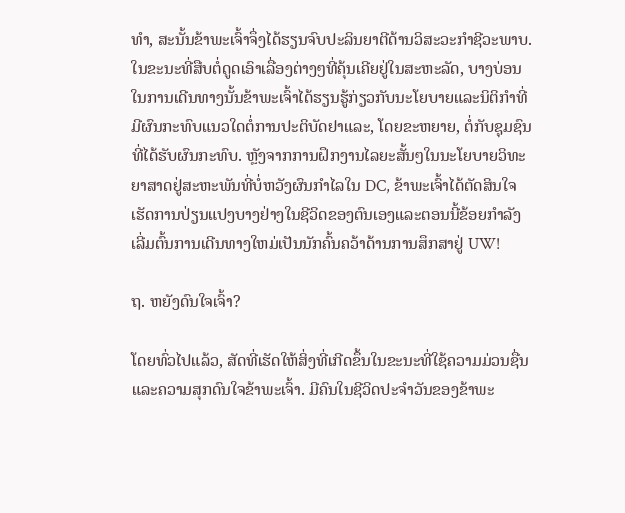ທຳ, ສະນັ້ນຂ້າພະເຈົ້າຈຶ່ງໄດ້ຮຽນຈົບປະລິນຍາຕີດ້ານວິສະວະກຳຊີວະພາບ. ໃນຂະນະທີ່ສືບຕໍ່ດູດເອົາເລື່ອງຕ່າງໆທີ່ຄຸ້ນເຄີຍຢູ່ໃນສະຫະລັດ, ບາງບ່ອນໃນການເດີນທາງນັ້ນຂ້າພະເຈົ້າໄດ້ຮຽນຮູ້ກ່ຽວກັບນະໂຍບາຍແລະນິຕິກໍາທີ່ມີຜົນກະທົບແນວໃດຕໍ່ການປະຕິບັດຢາແລະ, ໂດຍຂະຫຍາຍ, ຕໍ່ກັບຊຸມຊົນທີ່ໄດ້ຮັບຜົນກະທົບ. ຫຼັງຈາກການຝຶກງານໄລຍະສັ້ນໆໃນນະໂຍບາຍວິທະຍາສາດຢູ່ສະຫະພັນທີ່ບໍ່ຫວັງຜົນກໍາໄລໃນ DC, ຂ້າພະເຈົ້າໄດ້ຕັດສິນໃຈເຮັດການປ່ຽນແປງບາງຢ່າງໃນຊີວິດຂອງຕົນເອງແລະຕອນນີ້ຂ້ອຍກໍາລັງເລີ່ມຕົ້ນການເດີນທາງໃຫມ່ເປັນນັກຄົ້ນຄວ້າດ້ານການສຶກສາຢູ່ UW!

ຖ. ຫຍັງດົນໃຈເຈົ້າ?

ໂດຍທົ່ວໄປແລ້ວ, ສັດທີ່ເຮັດໃຫ້ສິ່ງທີ່ເກີດຂຶ້ນໃນຂະນະທີ່ໃຊ້ຄວາມມ່ວນຊື່ນແລະຄວາມສຸກດົນໃຈຂ້າພະເຈົ້າ. ມີຄົນໃນຊີວິດປະຈຳວັນຂອງຂ້າພະ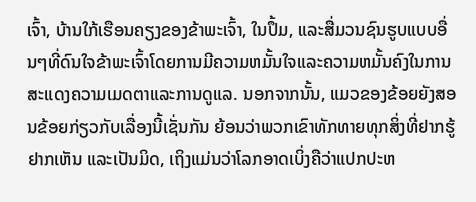ເຈົ້າ, ບ້ານໃກ້ເຮືອນຄຽງຂອງຂ້າພະເຈົ້າ, ໃນປຶ້ມ, ແລະສື່ມວນຊົນຮູບແບບອື່ນໆທີ່ດົນໃຈຂ້າພະເຈົ້າໂດຍການມີຄວາມຫມັ້ນໃຈແລະຄວາມຫມັ້ນຄົງໃນການສະແດງຄວາມເມດຕາແລະການດູແລ. ນອກຈາກນັ້ນ, ແມວຂອງຂ້ອຍຍັງສອນຂ້ອຍກ່ຽວກັບເລື່ອງນີ້ເຊັ່ນກັນ ຍ້ອນວ່າພວກເຂົາທັກທາຍທຸກສິ່ງທີ່ຢາກຮູ້ຢາກເຫັນ ແລະເປັນມິດ, ເຖິງແມ່ນວ່າໂລກອາດເບິ່ງຄືວ່າແປກປະຫ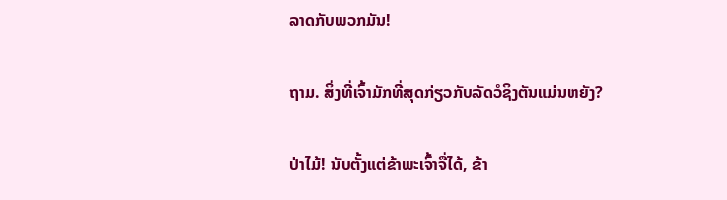ລາດກັບພວກມັນ!

ຖາມ. ສິ່ງທີ່ເຈົ້າມັກທີ່ສຸດກ່ຽວກັບລັດວໍຊິງຕັນແມ່ນຫຍັງ?

ປ່າໄມ້! ນັບຕັ້ງແຕ່ຂ້າພະເຈົ້າຈື່ໄດ້, ຂ້າ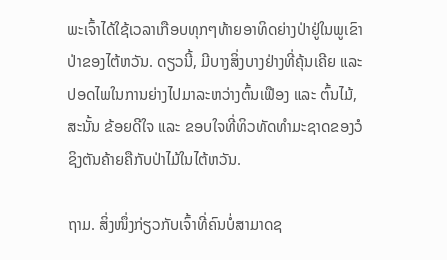ພະເຈົ້າໄດ້ໃຊ້ເວລາເກືອບທຸກໆທ້າຍອາທິດຍ່າງປ່າຢູ່ໃນພູເຂົາປ່າຂອງໄຕ້ຫວັນ. ດຽວນີ້, ມີບາງສິ່ງບາງຢ່າງທີ່ຄຸ້ນເຄີຍ ແລະ ປອດໄພໃນການຍ່າງໄປມາລະຫວ່າງຕົ້ນເຟືອງ ແລະ ຕົ້ນໄມ້, ສະນັ້ນ ຂ້ອຍດີໃຈ ແລະ ຂອບໃຈທີ່ທິວທັດທຳມະຊາດຂອງວໍຊິງຕັນຄ້າຍຄືກັບປ່າໄມ້ໃນໄຕ້ຫວັນ.

ຖາມ. ສິ່ງໜຶ່ງກ່ຽວກັບເຈົ້າທີ່ຄົນບໍ່ສາມາດຊ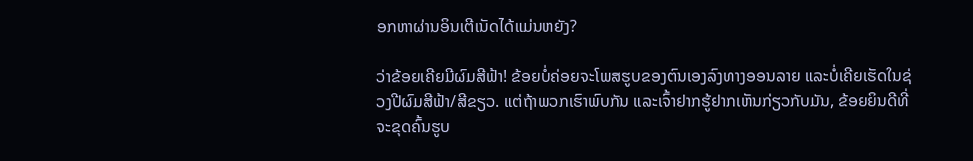ອກຫາຜ່ານອິນເຕີເນັດໄດ້ແມ່ນຫຍັງ?

ວ່າຂ້ອຍເຄີຍມີຜົມສີຟ້າ! ຂ້ອຍບໍ່ຄ່ອຍຈະໂພສຮູບຂອງຕົນເອງລົງທາງອອນລາຍ ແລະບໍ່ເຄີຍເຮັດໃນຊ່ວງປີຜົມສີຟ້າ/ສີຂຽວ. ແຕ່ຖ້າພວກເຮົາພົບກັນ ແລະເຈົ້າຢາກຮູ້ຢາກເຫັນກ່ຽວກັບມັນ, ຂ້ອຍຍິນດີທີ່ຈະຂຸດຄົ້ນຮູບ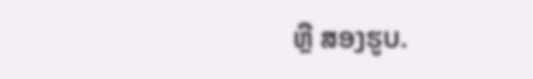ຫຼື ສອງຮູບ.